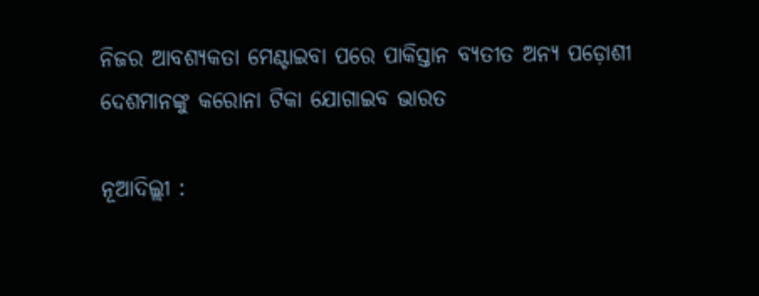ନିଜର ଆବଶ୍ୟକତା ମେଣ୍ଟାଇବା ପରେ ପାକିସ୍ତାନ ବ୍ୟତୀତ ଅନ୍ୟ ପଡ଼ୋଶୀ ଦେଶମାନଙ୍କୁ କରୋନା ଟିକା ଯୋଗାଇବ ଭାରତ

ନୂଆଦିଲ୍ଲୀ :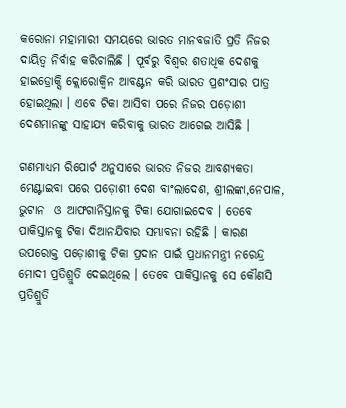କରୋନା ମହାମାରୀ ସମୟରେ ଭାରତ ମାନବଜାତି ପ୍ରତି ନିଜର ଦାୟିତ୍ବ ନିର୍ବାହ କରିଚାଲିଛି । ପୂର୍ବରୁ ବିଶ୍ବର ଶତାଧିକ ଦେଶକୁ ହାଇଡ୍ରୋକ୍ସି କ୍ଲୋରୋକ୍ବିନ ଆବଣ୍ଟନ କରି ଭାରତ ପ୍ରଶଂସାର ପାତ୍ର ହୋଇଥିଲା । ଏବେ ଟିକା ଆସିବା ପରେ ନିଜର ପଡ଼ୋଶୀ ଦେଶମାନଙ୍କୁ ସାହାଯ୍ୟ କରିବାକୁ ଭାରତ ଆଗେଇ ଆସିଛି ।

ଗଣମାଧ୍ୟମ ରିପୋର୍ଟ ଅନୁସାରେ ଭାରତ ନିଜର ଆବଶ୍ୟକତା ମେଣ୍ଟାଇବା ପରେ ପଡ଼ୋଶୀ ଦେଶ ବାଂଲାଦେଶ, ଶ୍ରୀଲଙ୍କା,ନେପାଳ, ଭୁଟାନ  ଓ ଆଫଗାନିସ୍ତାନକୁ ଟିକା ଯୋଗାଇଦେବ । ତେବେ ପାକିସ୍ତାନକୁ ଟିକା ଦିଆନଯିବାର ସମ୍ଭାବନା ରହିଛି । କାରଣ ଉପରୋକ୍ତ ପଡ଼ୋଶୀକୁ ଟିକା ପ୍ରଦାନ ପାଇଁ ପ୍ରଧାନମନ୍ତ୍ରୀ ନରେନ୍ଦ୍ର ମୋଦୀ ପ୍ରତିଶ୍ରୁତି ଦେଇଥିଲେ । ତେବେ ପାକିସ୍ତାନକୁ ସେ କୌଣସି ପ୍ରତିଶ୍ରୁତି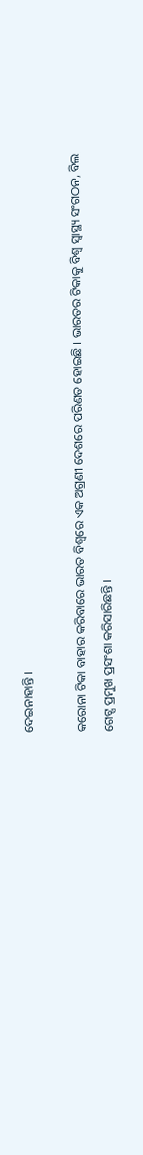ଦେଇନାହାନ୍ତି ।

କରୋନା ଟିକା ବାହାର କରିବାରେ ଭାରତ ବିଶ୍ବରେ ଏକ ଅଗ୍ରଣୀ ଦେଶରେ ପରିଣତ ହୋଇଛି । ଭାରତର ଟିକାକୁ ବିଶ୍ବ ସ୍ବାସ୍ଥ୍ୟ ସଂଗଠନ, ବିଲ ଗେଟ୍ସ ପ୍ରମୁଖ ପ୍ରସଂଶା କରିସାରିଛନ୍ତି ।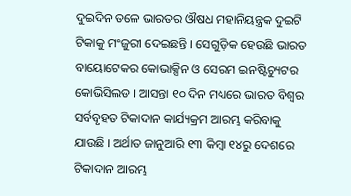ଦୁଇଦିନ ତଳେ ଭାରତର ଔଷଧ ମହାନିୟନ୍ତ୍ରକ ଦୁଇଟି ଟିକାକୁ ମଂଜୁରୀ ଦେଇଛନ୍ତି । ସେଗୁଡ଼ିକ ହେଉଛି ଭାରତ ବାୟୋଟେକର କୋଭାକ୍ସିନ ଓ ସେରମ ଇନଷ୍ଟିଚ୍ୟୁଟର କୋଭିସିଲଡ । ଆସନ୍ତା ୧୦ ଦିନ ମଧ୍ୟରେ ଭାରତ ବିଶ୍ବର ସର୍ବବୃହତ ଟିକାଦାନ କାର୍ଯ୍ୟକ୍ରମ ଆରମ୍ଭ କରିବାକୁ ଯାଉଛି । ଅର୍ଥାତ ଜାନୁଆରି ୧୩ କିମ୍ବା ୧୪ରୁ ଦେଶରେ ଟିକାଦାନ ଆରମ୍ଭ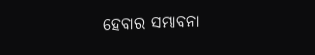ହେବାର ସମ୍ଭାବନା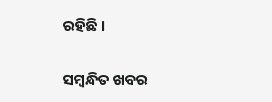ରହିଛି ।

ସମ୍ବନ୍ଧିତ ଖବର